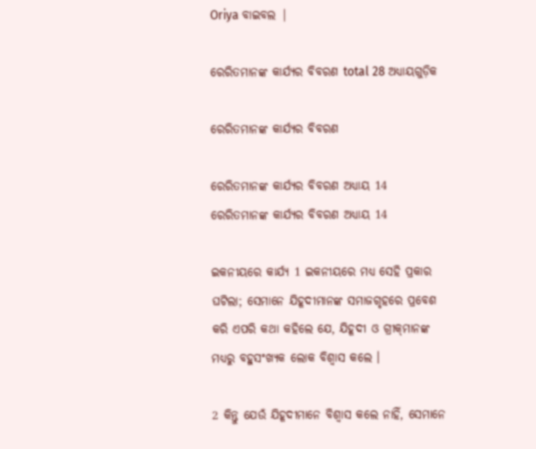Oriya ବାଇବଲ |

ରେରିତମାନଙ୍କ କାର୍ଯ୍ୟର ବିବରଣ total 28 ଅଧ୍ୟାୟଗୁଡ଼ିକ

ରେରିତମାନଙ୍କ କାର୍ଯ୍ୟର ବିବରଣ

ରେରିତମାନଙ୍କ କାର୍ଯ୍ୟର ବିବରଣ ଅଧ୍ୟାୟ 14
ରେରିତମାନଙ୍କ କାର୍ଯ୍ୟର ବିବରଣ ଅଧ୍ୟାୟ 14

ଇକନୀୟରେ କାର୍ଯ୍ୟ 1 ଇକନୀୟରେ ମଧ୍ୟ ସେହି ପ୍ରକାର ଘଟିଲା; ସେମାନେ ଯିହୂଦୀମାନଙ୍କ ସମାଜଗୃହରେ ପ୍ରବେଶ କରି ଏପରି କଥା କହିଲେ ଯେ, ଯିହୂଦୀ ଓ ଗ୍ରୀକ୍‌ମାନଙ୍କ ମଧ୍ୟରୁ ବହୁସଂଖ୍ୟକ ଲୋକ ବିଶ୍ୱାସ କଲେ ।

2 କିନ୍ତୁ ଯେଉଁ ଯିହୂଦୀମାନେ ବିଶ୍ୱାସ କଲେ ନାହିଁ, ସେମାନେ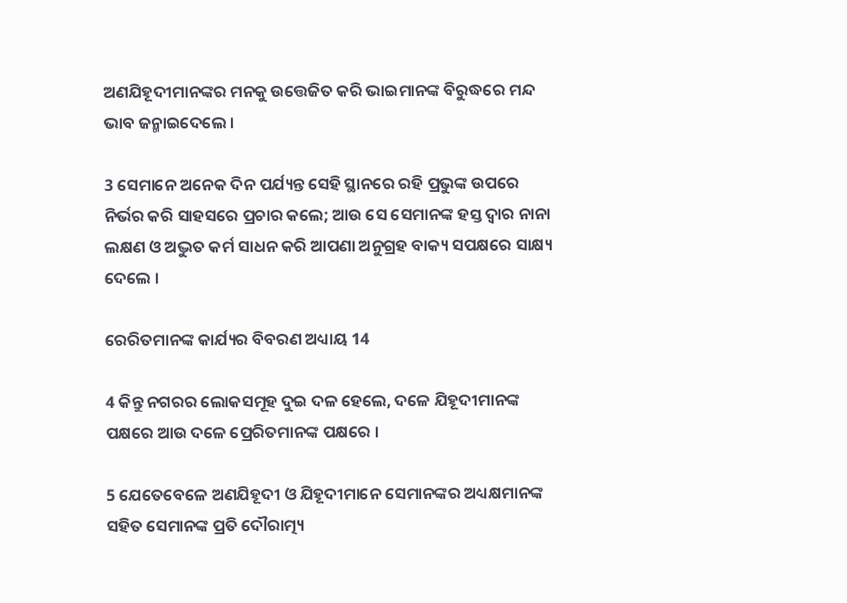ଅଣଯିହୂଦୀମାନଙ୍କର ମନକୁ ଉତ୍ତେଜିତ କରି ଭାଇମାନଙ୍କ ବିରୁଦ୍ଧରେ ମନ୍ଦ ଭାବ ଜନ୍ମାଇଦେଲେ ।

3 ସେମାନେ ଅନେକ ଦିନ ପର୍ଯ୍ୟନ୍ତ ସେହି ସ୍ଥାନରେ ରହି ପ୍ରଭୁଙ୍କ ଉପରେ ନିର୍ଭର କରି ସାହସରେ ପ୍ରଚାର କଲେ; ଆଉ ସେ ସେମାନଙ୍କ ହସ୍ତ ଦ୍ୱାର ନାନା ଲକ୍ଷଣ ଓ ଅଦ୍ଭୁତ କର୍ମ ସାଧନ କରି ଆପଣା ଅନୁଗ୍ରହ ବାକ୍ୟ ସପକ୍ଷରେ ସାକ୍ଷ୍ୟ ଦେଲେ ।

ରେରିତମାନଙ୍କ କାର୍ଯ୍ୟର ବିବରଣ ଅଧ୍ୟାୟ 14

4 କିନ୍ତୁ ନଗରର ଲୋକସମୂହ ଦୁଇ ଦଳ ହେଲେ, ଦଳେ ଯିହୂଦୀମାନଙ୍କ ପକ୍ଷରେ ଆଉ ଦଳେ ପ୍ରେରିତମାନଙ୍କ ପକ୍ଷରେ ।

5 ଯେତେବେଳେ ଅଣଯିହୂଦୀ ଓ ଯିହୂଦୀମାନେ ସେମାନଙ୍କର ଅଧ୍ୟକ୍ଷମାନଙ୍କ ସହିତ ସେମାନଙ୍କ ପ୍ରତି ଦୌରାତ୍ମ୍ୟ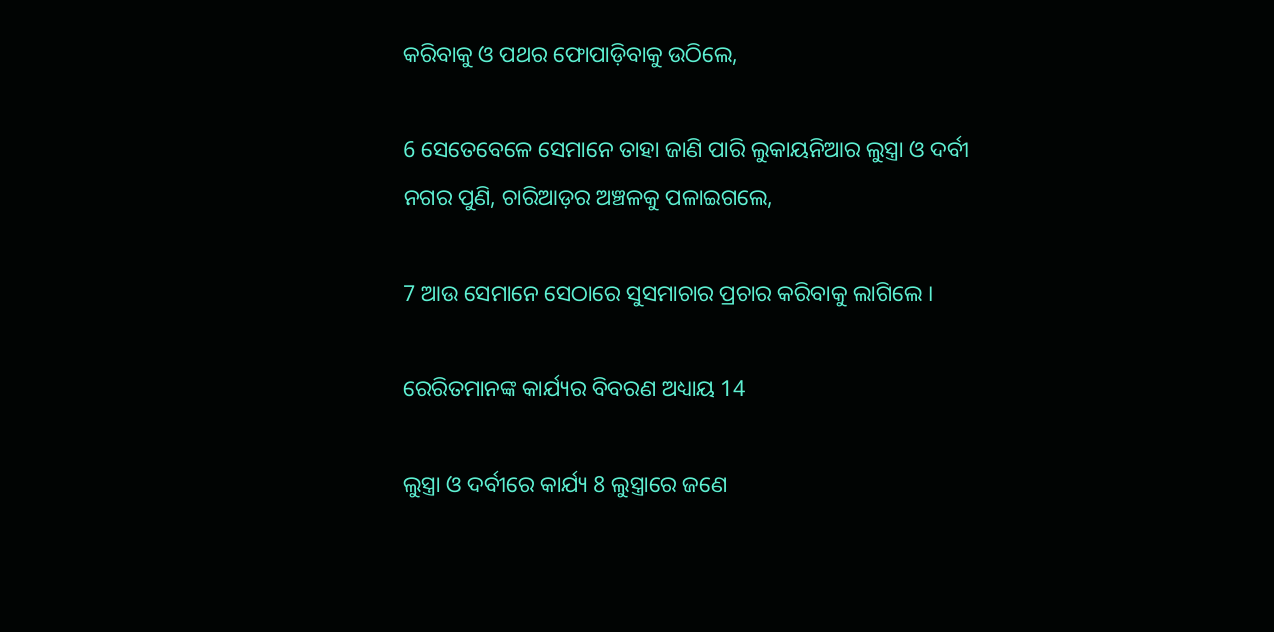କରିବାକୁ ଓ ପଥର ଫୋପାଡ଼ିବାକୁ ଉଠିଲେ,

6 ସେତେବେଳେ ସେମାନେ ତାହା ଜାଣି ପାରି ଲୁକାୟନିଆର ଲୁସ୍ତ୍ରା ଓ ଦର୍ବୀ ନଗର ପୁଣି, ଚାରିଆଡ଼ର ଅଞ୍ଚଳକୁ ପଳାଇଗଲେ,

7 ଆଉ ସେମାନେ ସେଠାରେ ସୁସମାଚାର ପ୍ରଚାର କରିବାକୁ ଲାଗିଲେ ।

ରେରିତମାନଙ୍କ କାର୍ଯ୍ୟର ବିବରଣ ଅଧ୍ୟାୟ 14

ଲୁସ୍ତ୍ରା ଓ ଦର୍ବୀରେ କାର୍ଯ୍ୟ 8 ଲୁସ୍ତ୍ରାରେ ଜଣେ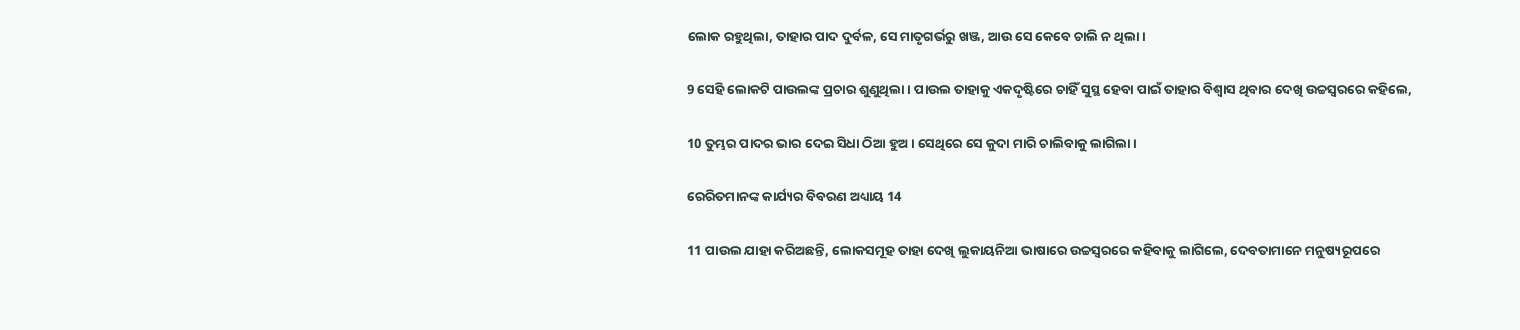ଲୋକ ରହୁଥିଲା, ତାହାର ପାଦ ଦୁର୍ବଳ, ସେ ମାତୃଗର୍ଭରୁ ଖଞ୍ଜ, ଆଉ ସେ କେବେ ଚାଲି ନ ଥିଲା ।

9 ସେହି ଲୋକଟି ପାଉଲଙ୍କ ପ୍ରଚାର ଶୁଣୁଥିଲା । ପାଉଲ ତାହାକୁ ଏକଦୃଷ୍ଟିରେ ଚାହିଁ ସୁସ୍ଥ ହେବା ପାଇଁ ତାହାର ବିଶ୍ୱାସ ଥିବାର ଦେଖି ଉଚ୍ଚସ୍ୱରରେ କହିଲେ,

10 ତୁମ୍ଭର ପାଦର ଭାର ଦେଇ ସିଧା ଠିଆ ହୁଅ । ସେଥିରେ ସେ କୁଦା ମାରି ଚାଲିବାକୁ ଲାଗିଲା ।

ରେରିତମାନଙ୍କ କାର୍ଯ୍ୟର ବିବରଣ ଅଧ୍ୟାୟ 14

11 ପାଉଲ ଯାହା କରିଅଛନ୍ତି, ଲୋକସମୂହ ତାହା ଦେଖି ଲୁକାୟନିଆ ଭାଷାରେ ଉଚ୍ଚସ୍ୱରରେ କହିବାକୁ ଲାଗିଲେ, ଦେବତାମାନେ ମନୁଷ୍ୟରୂପରେ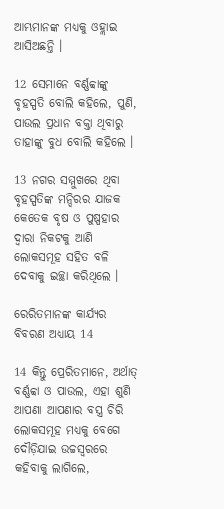ଆମ୍ଭମାନଙ୍କ ମଧ୍ୟକୁ ଓହ୍ଲାଇ ଆସିଅଛନ୍ତି ।

12 ସେମାନେ ବର୍ଣ୍ଣବ୍ବାଙ୍କୁ ବୃହସ୍ପତି ବୋଲି କହିଲେ, ପୁଣି, ପାଉଲ ପ୍ରଧାନ ବକ୍ତା ଥିବାରୁ ତାହାଙ୍କୁ ବୁଧ ବୋଲି କହିଲେ ।

13 ନଗର ସମ୍ମୁଖରେ ଥିବା ବୃହସ୍ପତିଙ୍କ ମନ୍ଦିରର ଯାଜକ କେତେକ ବୃଷ ଓ ପୁଷ୍ପହାର ଦ୍ୱାରା ନିକଟକୁ ଆଣି ଲୋକସମୂହ ସହିତ ବଳି ଦେବାକୁ ଇଚ୍ଛା କରିଥିଲେ ।

ରେରିତମାନଙ୍କ କାର୍ଯ୍ୟର ବିବରଣ ଅଧ୍ୟାୟ 14

14 କିନ୍ତୁ ପ୍ରେରିତମାନେ, ଅର୍ଥାତ୍ ବର୍ଣ୍ଣବ୍ବା ଓ ପାଉଲ, ଏହା ଶୁଣି ଆପଣା ଆପଣାର ବସ୍ତ୍ର ଚିରି ଲୋକସମୂହ ମଧ୍ୟକୁ ବେଗେ ଦୌଡ଼ିଯାଇ ଉଚ୍ଚସ୍ୱରରେ କହିବାକୁ ଲାଗିଲେ,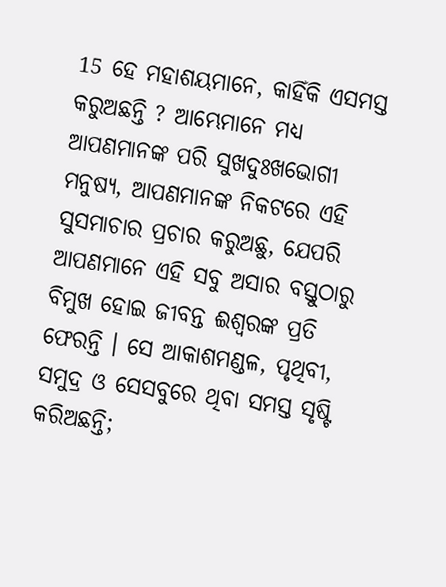15 ହେ ମହାଶୟମାନେ, କାହିଁକି ଏସମସ୍ତ କରୁଅଛନ୍ତି ? ଆମ୍ଭେମାନେ ମଧ୍ୟ ଆପଣମାନଙ୍କ ପରି ସୁଖଦୁଃଖଭୋଗୀ ମନୁଷ୍ୟ, ଆପଣମାନଙ୍କ ନିକଟରେ ଏହି ସୁସମାଚାର ପ୍ରଚାର କରୁଅଛୁ, ଯେପରି ଆପଣମାନେ ଏହି ସବୁ ଅସାର ବସ୍ତୁଠାରୁ ବିମୁଖ ହୋଇ ଜୀବନ୍ତ ଈଶ୍ୱରଙ୍କ ପ୍ରତି ଫେରନ୍ତି । ସେ ଆକାଶମଣ୍ଡଳ, ପୃଥିବୀ, ସମୁଦ୍ର ଓ ସେସବୁରେ ଥିବା ସମସ୍ତ ସୃଷ୍ଟି କରିଅଛନ୍ତି;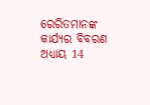ରେରିତମାନଙ୍କ କାର୍ଯ୍ୟର ବିବରଣ ଅଧ୍ୟାୟ 14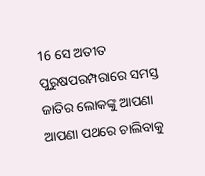16 ସେ ଅତୀତ ପୁରୁଷପରମ୍ପରାରେ ସମସ୍ତ ଜାତିର ଲୋକଙ୍କୁ ଆପଣା ଆପଣା ପଥରେ ଚାଲିବାକୁ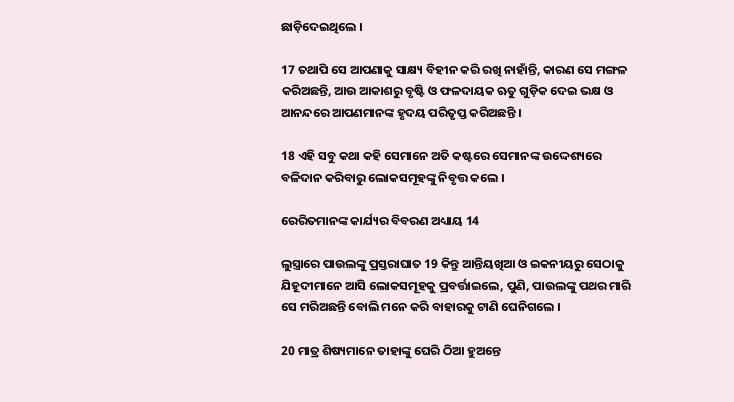ଛାଡ଼ିଦେଇଥିଲେ ।

17 ତଥାପି ସେ ଆପଣାକୁ ସାକ୍ଷ୍ୟ ବିହୀନ କରି ରଖି ନାହାଁନ୍ତି, କାରଣ ସେ ମଙ୍ଗଳ କରିଅଛନ୍ତି, ଆଉ ଆକାଶରୁ ବୃଷ୍ଟି ଓ ଫଳଦାୟକ ଋତୁ ଗୁଡ଼ିକ ଦେଇ ଭକ୍ଷ ଓ ଆନନ୍ଦରେ ଆପଣମାନଙ୍କ ହୃଦୟ ପରିତୃପ୍ତ କରିଅଛନ୍ତି ।

18 ଏହି ସବୁ କଥା କହି ସେମାନେ ଅତି କଷ୍ଟରେ ସେମାନଙ୍କ ଉଦ୍ଦେଶ୍ୟରେ ବଳିଦାନ କରିବାରୁ ଲୋକସମୂହଙ୍କୁ ନିବୃତ୍ତ କଲେ ।

ରେରିତମାନଙ୍କ କାର୍ଯ୍ୟର ବିବରଣ ଅଧ୍ୟାୟ 14

ଲୁସ୍ତ୍ରାରେ ପାଉଲଙ୍କୁ ପ୍ରସ୍ତରାଘାତ 19 କିନ୍ତୁ ଆନ୍ତିୟଖିଆ ଓ ଇକନୀୟରୁ ସେଠାକୁ ଯିହୂଦୀମାନେ ଆସି ଲୋକସମୂହକୁ ପ୍ରବର୍ତ୍ତାଇଲେ, ପୁଣି, ପାଉଲଙ୍କୁ ପଥର ମାରି ସେ ମରିଅଛନ୍ତି ବୋଲି ମନେ କରି ବାହାରକୁ ଟାଣି ଘେନିଗଲେ ।

20 ମାତ୍ର ଶିଷ୍ୟମାନେ ତାହାଙ୍କୁ ଘେରି ଠିଆ ହୁଅନ୍ତେ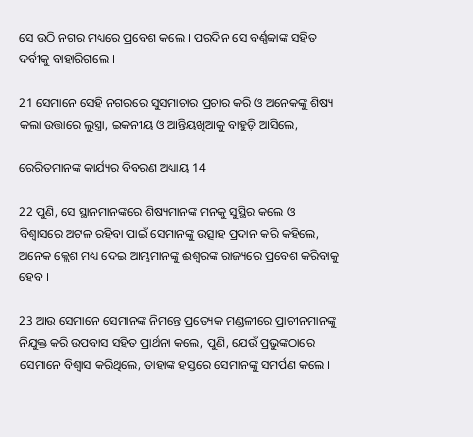ସେ ଉଠି ନଗର ମଧ୍ୟରେ ପ୍ରବେଶ କଲେ । ପରଦିନ ସେ ବର୍ଣ୍ଣବ୍ବାଙ୍କ ସହିତ ଦର୍ବୀକୁ ବାହାରିଗଲେ ।

21 ସେମାନେ ସେହି ନଗରରେ ସୁସମାଚାର ପ୍ରଚାର କରି ଓ ଅନେକଙ୍କୁ ଶିଷ୍ୟ କଲା ଉତ୍ତାରେ ଲୁସ୍ତ୍ରା, ଇକନୀୟ ଓ ଆନ୍ତିୟଖିଆକୁ ବାହୁଡ଼ି ଆସିଲେ,

ରେରିତମାନଙ୍କ କାର୍ଯ୍ୟର ବିବରଣ ଅଧ୍ୟାୟ 14

22 ପୁଣି, ସେ ସ୍ଥାନମାନଙ୍କରେ ଶିଷ୍ୟମାନଙ୍କ ମନକୁ ସୁସ୍ଥିର କଲେ ଓ ବିଶ୍ୱାସରେ ଅଟଳ ରହିବା ପାଇଁ ସେମାନଙ୍କୁ ଉତ୍ସାହ ପ୍ରଦାନ କରି କହିଲେ, ଅନେକ କ୍ଲେଶ ମଧ୍ୟ ଦେଇ ଆମ୍ଭମାନଙ୍କୁ ଈଶ୍ୱରଙ୍କ ରାଜ୍ୟରେ ପ୍ରବେଶ କରିବାକୁ ହେବ ।

23 ଆଉ ସେମାନେ ସେମାନଙ୍କ ନିମନ୍ତେ ପ୍ରତ୍ୟେକ ମଣ୍ଡଳୀରେ ପ୍ରାଚୀନମାନଙ୍କୁ ନିଯୁକ୍ତ କରି ଉପବାସ ସହିତ ପ୍ରାର୍ଥନା କଲେ, ପୁଣି, ଯେଉଁ ପ୍ରଭୁଙ୍କଠାରେ ସେମାନେ ବିଶ୍ୱାସ କରିଥିଲେ, ତାହାଙ୍କ ହସ୍ତରେ ସେମାନଙ୍କୁ ସମର୍ପଣ କଲେ ।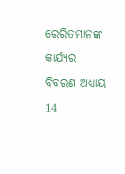ରେରିତମାନଙ୍କ କାର୍ଯ୍ୟର ବିବରଣ ଅଧ୍ୟାୟ 14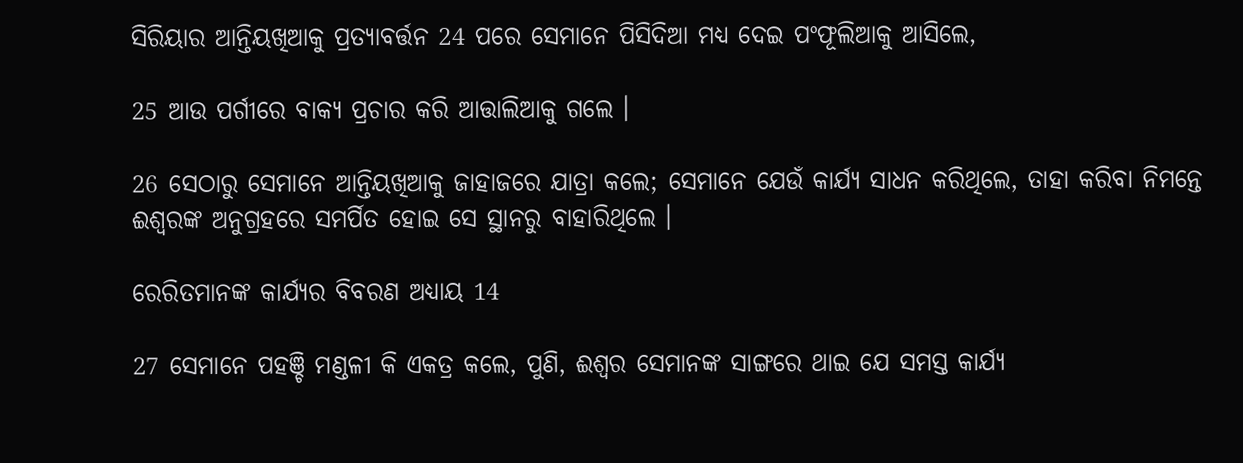ସିରିୟାର ଆନ୍ତିୟଖିଆକୁ ପ୍ରତ୍ୟାବର୍ତ୍ତନ 24 ପରେ ସେମାନେ ପିସିଦିଆ ମଧ୍ୟ ଦେଇ ପଂଫୂଲିଆକୁ ଆସିଲେ,

25 ଆଉ ପର୍ଗୀରେ ବାକ୍ୟ ପ୍ରଚାର କରି ଆତ୍ତାଲିଆକୁ ଗଲେ ।

26 ସେଠାରୁ ସେମାନେ ଆନ୍ତିୟଖିଆକୁ ଜାହାଜରେ ଯାତ୍ରା କଲେ; ସେମାନେ ଯେଉଁ କାର୍ଯ୍ୟ ସାଧନ କରିଥିଲେ, ତାହା କରିବା ନିମନ୍ତେ ଈଶ୍ୱରଙ୍କ ଅନୁଗ୍ରହରେ ସମର୍ପିତ ହୋଇ ସେ ସ୍ଥାନରୁ ବାହାରିଥିଲେ ।

ରେରିତମାନଙ୍କ କାର୍ଯ୍ୟର ବିବରଣ ଅଧ୍ୟାୟ 14

27 ସେମାନେ ପହଞ୍ଚି ମଣ୍ଡଳୀ କି ଏକତ୍ର କଲେ, ପୁଣି, ଈଶ୍ୱର ସେମାନଙ୍କ ସାଙ୍ଗରେ ଥାଇ ଯେ ସମସ୍ତ କାର୍ଯ୍ୟ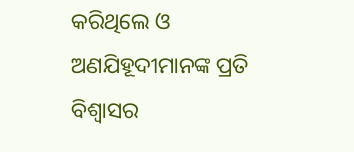କରିଥିଲେ ଓ ଅଣଯିହୂଦୀମାନଙ୍କ ପ୍ରତି ବିଶ୍ୱାସର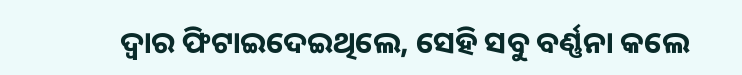ଦ୍ୱାର ଫିଟାଇଦେଇଥିଲେ, ସେହି ସବୁ ବର୍ଣ୍ଣନା କଲେ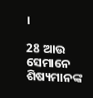।

28 ଆଉ ସେମାନେ ଶିଷ୍ୟମାନଙ୍କ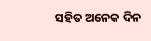ସହିତ ଅନେକ ଦିନ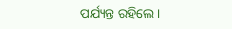ପର୍ଯ୍ୟନ୍ତ ରହିଲେ ।